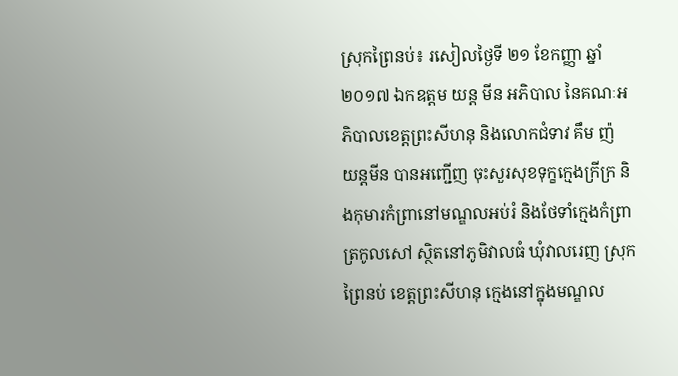ស្រុកព្រៃនប់៖ រសៀលថ្ងៃទី ២១ ខែកញ្ញា ឆ្នាំ២០១៧ ឯកឧត្តម យន្ត មីន អភិបាល នៃគណៈអភិបាលខេត្តព្រះសីហនុ និងលោកជំទាវ គឹម ញ៉ យន្តមីន បានអញ្ជើញ ចុះសួរសុខទុក្ខក្មេងក្រីក្រ និងកុមារកំព្រានៅមណ្ឌលអប់រំ និងថែទាំក្មេងកំព្រាត្រកូលសៅ ស្ថិតនៅភូមិវាលធំ ឃុំវាលរេញ ស្រុកព្រៃនប់ ខេត្តព្រះសីហនុ ក្មេងនៅក្នុងមណ្ឌល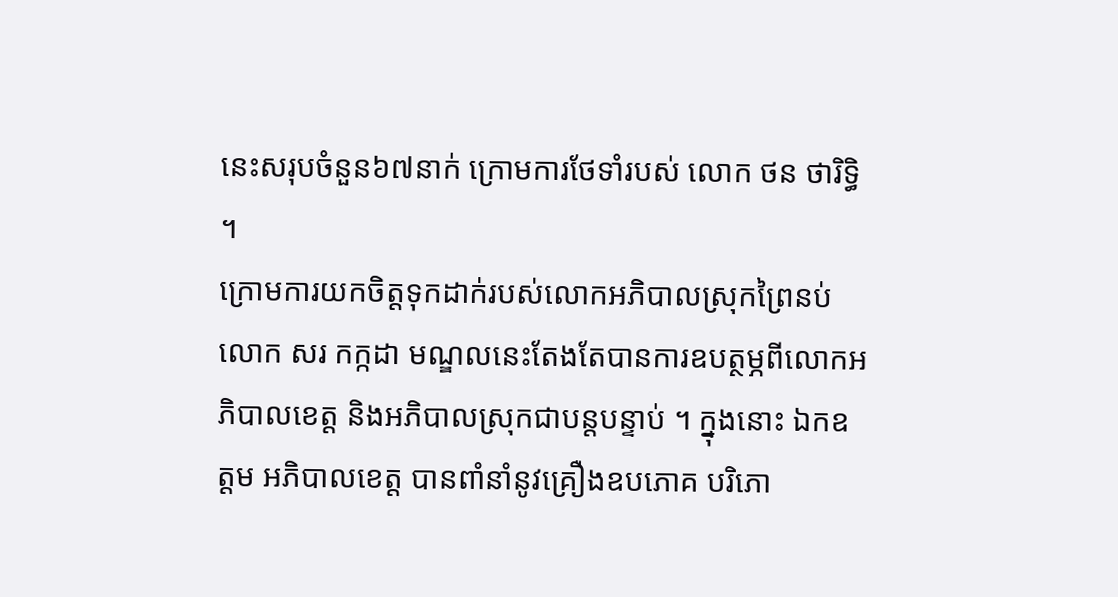នេះសរុបចំនួន៦៧នាក់ ក្រោមការថែទាំរបស់ លោក ថន ថារិទ្ធិ ។
ក្រោមការយកចិត្តទុកដាក់របស់លោកអភិបាលស្រុកព្រៃនប់ លោក សរ កក្កដា មណ្ឌលនេះតែងតែបានការឧបត្ថម្ភពីលោកអភិបាលខេត្ត និងអភិបាលស្រុកជាបន្តបន្ទាប់ ។ ក្នុងនោះ ឯកឧត្តម អភិបាលខេត្ត បានពាំនាំនូវគ្រឿងឧបភោគ បរិភោ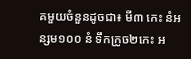គមួយចំនួនដូចជា៖ មី៣ កេះ នំអន្សម១០០ នំ ទឹកក្រូច២កេះ អ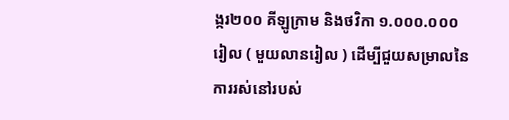ង្ករ២០០ គីឡូក្រាម និងថវិកា ១.០០០.០០០ រៀល ( មួយលានរៀល ) ដើម្បីជួយសម្រាលនៃការរស់នៅរបស់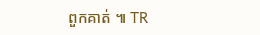ពួកគាត់ ៕ TR